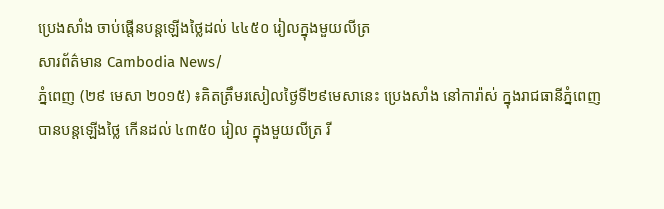ប្រេងសាំង ចាប់ផ្តើនបន្តឡើងថ្លៃដល់ ៤៤៥០ រៀលក្នុងមួយលីត្រ
សារព័ត៌មាន Cambodia News/
ភ្នំពេញ (២៩ មេសា ២០១៥) ៖គិតត្រឹមរសៀលថ្ងៃទី២៩មេសានេះ ប្រេងសាំង នៅការ៉ាស់ ក្នុងរាជធានីភ្នំពេញ បានបន្តឡើងថ្លៃ កើនដល់ ៤៣៥០ រៀល ក្នុងមួយលីត្រ រី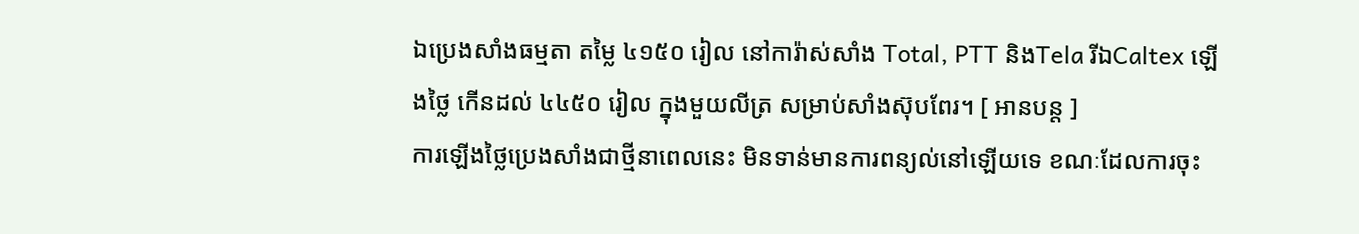ឯប្រេងសាំងធម្មតា តម្លៃ ៤១៥០ រៀល នៅការ៉ាស់សាំង Total, PTT និងTela រីឯCaltex ឡើងថ្លៃ កើនដល់ ៤៤៥០ រៀល ក្នុងមួយលីត្រ សម្រាប់សាំងស៊ុបពែរ។ [ អានបន្ត ]
ការឡើងថ្លៃប្រេងសាំងជាថ្មីនាពេលនេះ មិនទាន់មានការពន្យល់នៅឡើយទេ ខណៈដែលការចុះ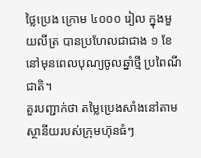ថ្លៃប្រេង ក្រោម ៤០០០ រៀល ក្នុងមួយលីត្រ បានប្រហែលជាជាង ១ ខែ នៅមុនពេលបុណ្យចូលឆ្នាំថ្មី ប្រពៃណីជាតិ។
គួរបញ្ជាក់ថា តម្លៃប្រេងសាំងនៅតាមស្ថានីយរបស់ក្រុមហ៊ុនធំៗ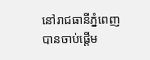នៅរាជធានីភ្នំពេញ បានចាប់ផ្តើម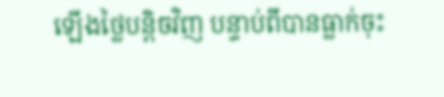ឡើងថ្លៃបន្តិចវិញ បន្ទាប់ពីបានធ្លាក់ចុះ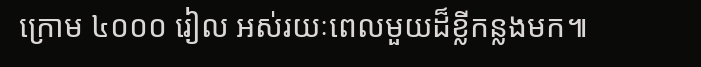ក្រោម ៤០០០ រៀល អស់រយៈពេលមួយដ៏ខ្លីកន្លងមក៕